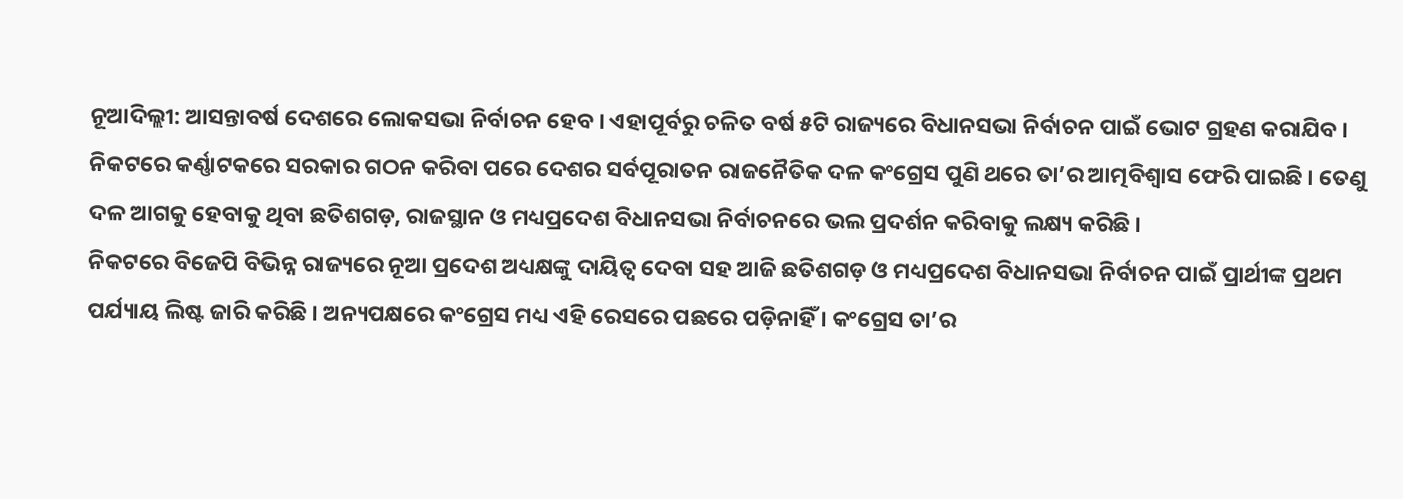ନୂଆଦିଲ୍ଲୀ: ଆସନ୍ତାବର୍ଷ ଦେଶରେ ଲୋକସଭା ନିର୍ବାଚନ ହେବ । ଏହାପୂର୍ବରୁ ଚଳିତ ବର୍ଷ ୫ଟି ରାଜ୍ୟରେ ବିଧାନସଭା ନିର୍ବାଚନ ପାଇଁ ଭୋଟ ଗ୍ରହଣ କରାଯିବ । ନିକଟରେ କର୍ଣ୍ଣାଟକରେ ସରକାର ଗଠନ କରିବା ପରେ ଦେଶର ସର୍ବପୂରାତନ ରାଜନୈତିକ ଦଳ କଂଗ୍ରେସ ପୁଣି ଥରେ ତା’ର ଆତ୍ମବିଶ୍ୱାସ ଫେରି ପାଇଛି । ତେଣୁ ଦଳ ଆଗକୁ ହେବାକୁ ଥିବା ଛତିଶଗଡ଼, ରାଜସ୍ଥାନ ଓ ମଧ୍ୟପ୍ରଦେଶ ବିଧାନସଭା ନିର୍ବାଚନରେ ଭଲ ପ୍ରଦର୍ଶନ କରିବାକୁ ଲକ୍ଷ୍ୟ କରିଛି ।
ନିକଟରେ ବିଜେପି ବିଭିନ୍ନ ରାଜ୍ୟରେ ନୂଆ ପ୍ରଦେଶ ଅଧ୍ୟକ୍ଷଙ୍କୁ ଦାୟିତ୍ୱ ଦେବା ସହ ଆଜି ଛତିଶଗଡ଼ ଓ ମଧ୍ୟପ୍ରଦେଶ ବିଧାନସଭା ନିର୍ବାଚନ ପାଇଁ ପ୍ରାର୍ଥୀଙ୍କ ପ୍ରଥମ ପର୍ଯ୍ୟାୟ ଲିଷ୍ଟ ଜାରି କରିଛି । ଅନ୍ୟପକ୍ଷରେ କଂଗ୍ରେସ ମଧ୍ୟ ଏହି ରେସରେ ପଛରେ ପଡ଼ିନାହିଁ । କଂଗ୍ରେସ ତା’ର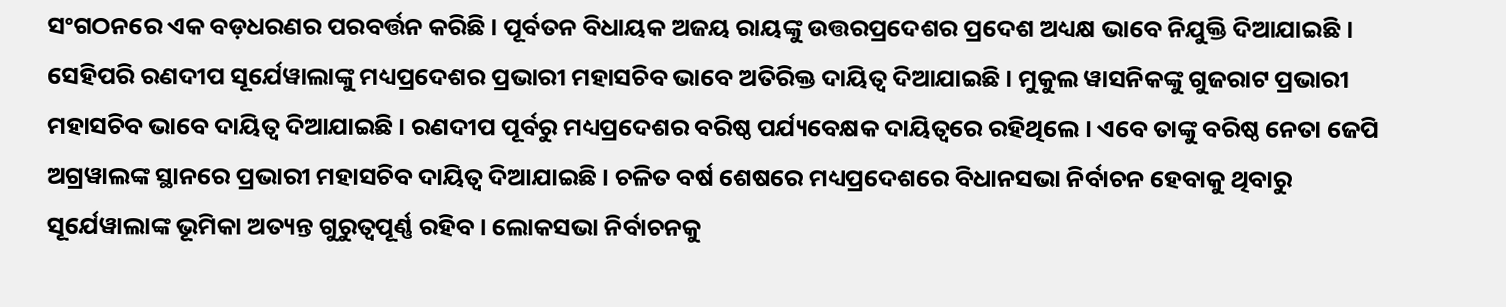ସଂଗଠନରେ ଏକ ବଡ଼ଧରଣର ପରବର୍ତ୍ତନ କରିଛି । ପୂର୍ବତନ ବିଧାୟକ ଅଜୟ ରାୟଙ୍କୁ ଉତ୍ତରପ୍ରଦେଶର ପ୍ରଦେଶ ଅଧ୍ୟକ୍ଷ ଭାବେ ନିଯୁକ୍ତି ଦିଆଯାଇଛି ।
ସେହିପରି ରଣଦୀପ ସୂର୍ଯେୱାଲାଙ୍କୁ ମଧ୍ୟପ୍ରଦେଶର ପ୍ରଭାରୀ ମହାସଚିବ ଭାବେ ଅତିରିକ୍ତ ଦାୟିତ୍ୱ ଦିଆଯାଇଛି । ମୁକୁଲ ୱାସନିକଙ୍କୁ ଗୁଜରାଟ ପ୍ରଭାରୀ ମହାସଚିବ ଭାବେ ଦାୟିତ୍ୱ ଦିଆଯାଇଛି । ରଣଦୀପ ପୂର୍ବରୁ ମଧ୍ୟପ୍ରଦେଶର ବରିଷ୍ଠ ପର୍ଯ୍ୟବେକ୍ଷକ ଦାୟିତ୍ୱରେ ରହିଥିଲେ । ଏବେ ତାଙ୍କୁ ବରିଷ୍ଠ ନେତା ଜେପି ଅଗ୍ରୱାଲଙ୍କ ସ୍ଥାନରେ ପ୍ରଭାରୀ ମହାସଚିବ ଦାୟିତ୍ୱ ଦିଆଯାଇଛି । ଚଳିତ ବର୍ଷ ଶେଷରେ ମଧ୍ୟପ୍ରଦେଶରେ ବିଧାନସଭା ନିର୍ବାଚନ ହେବାକୁ ଥିବାରୁ ସୂର୍ଯେୱାଲାଙ୍କ ଭୂମିକା ଅତ୍ୟନ୍ତ ଗୁରୁତ୍ୱପୂର୍ଣ୍ଣ ରହିବ । ଲୋକସଭା ନିର୍ବାଚନକୁ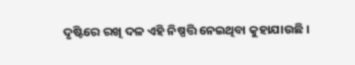ଦୃଷ୍ଟିରେ ରଖି ଦଳ ଏହି ନିଷ୍ପତ୍ତି ନେଇଥିବା କୁହାଯାଉଛି ।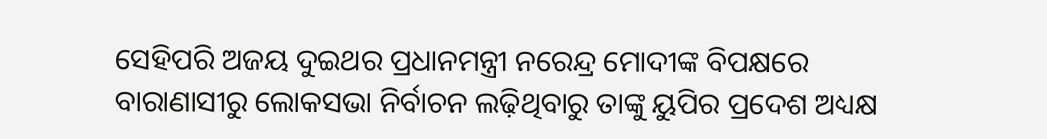ସେହିପରି ଅଜୟ ଦୁଇଥର ପ୍ରଧାନମନ୍ତ୍ରୀ ନରେନ୍ଦ୍ର ମୋଦୀଙ୍କ ବିପକ୍ଷରେ ବାରାଣାସୀରୁ ଲୋକସଭା ନିର୍ବାଚନ ଲଢ଼ିଥିବାରୁ ତାଙ୍କୁ ୟୁପିର ପ୍ରଦେଶ ଅଧ୍ୟକ୍ଷ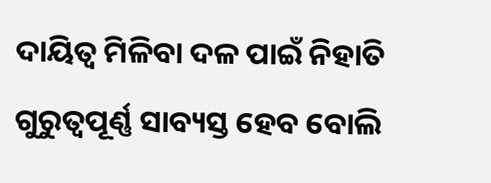ଦାୟିତ୍ୱ ମିଳିବା ଦଳ ପାଇଁ ନିହାତି ଗୁରୁତ୍ୱପୂର୍ଣ୍ଣ ସାବ୍ୟସ୍ତ ହେବ ବୋଲି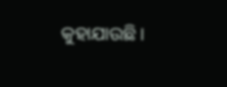କୁହାଯାଉଛି ।